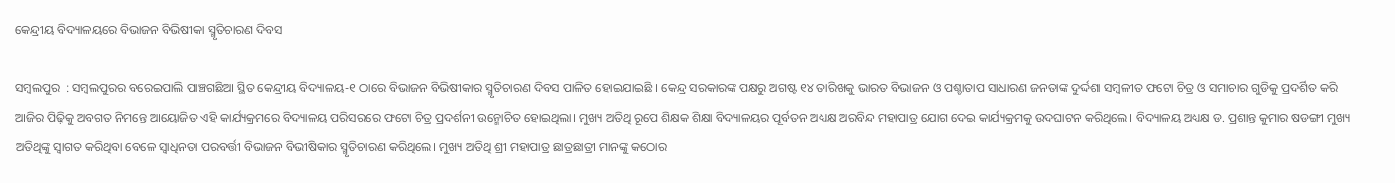କେନ୍ଦ୍ରୀୟ ବିଦ୍ୟାଳୟରେ ବିଭାଜନ ବିଭିଷୀକା ସ୍ମୃତିଚାରଣ ଦିବସ

ସମ୍ବଲପୁର  : ସମ୍ବଲପୁରର ବରେଇପାଲି ପାଞ୍ଚଗଛିଆ ସ୍ଥିତ କେନ୍ଦ୍ରୀୟ ବିଦ୍ୟାଳୟ-୧ ଠାରେ ବିଭାଜନ ବିଭିଷୀକାର ସ୍ମୃତିଚାରଣ ଦିବସ ପାଳିତ ହୋଇଯାଇଛି । କେନ୍ଦ୍ର ସରକାରଙ୍କ ପକ୍ଷରୁ ଅଗଷ୍ଟ ୧୪ ତାରିଖକୁ ଭାରତ ବିଭାଜନ ଓ ପଶ୍ଚାତାପ ସାଧାରଣ ଜନତାଙ୍କ ଦୁର୍ଦ୍ଦଶା ସମ୍ବଳୀତ ଫଟୋ ଚିତ୍ର ଓ ସମାଚାର ଗୁଡିକୁ ପ୍ରଦର୍ଶିତ କରି ଆଜିର ପିଢ଼ିକୁ ଅବଗତ ନିମନ୍ତେ ଆୟୋଜିତ ଏହି କାର୍ଯ୍ୟକ୍ରମରେ ବିଦ୍ୟାଳୟ ପରିସରରେ ଫଟୋ ଚିତ୍ର ପ୍ରଦର୍ଶନୀ ଉନ୍ମୋଚିତ ହୋଇଥିଲା। ମୁଖ୍ୟ ଅତିଥି ରୂପେ ଶିକ୍ଷକ ଶିକ୍ଷା ବିଦ୍ୟାଳୟର ପୂର୍ବତନ ଅଧ୍ୟକ୍ଷ ଅରବିନ୍ଦ ମହାପାତ୍ର ଯୋଗ ଦେଇ କାର୍ଯ୍ୟକ୍ରମକୁ ଉଦଘାଟନ କରିଥିଲେ। ବିଦ୍ୟାଳୟ ଅଧ୍ୟକ୍ଷ ଡ. ପ୍ରଶାନ୍ତ କୁମାର ଷଡଙ୍ଗୀ ମୁଖ୍ୟ ଅତିଥିଙ୍କୁ ସ୍ୱାଗତ କରିଥିବା ବେଳେ ସ୍ୱାଧିନତା ପରବର୍ତ୍ତୀ ବିଭାଜନ ବିଭୀଷିକାର ସ୍ମୃତିଚାରଣ କରିଥିଲେ। ମୁଖ୍ୟ ଅତିଥି ଶ୍ରୀ ମହାପାତ୍ର ଛାତ୍ରଛାତ୍ରୀ ମାନଙ୍କୁ କଠୋର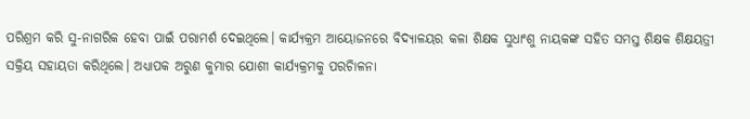ପରିଶ୍ରମ କରି ସୁ-ନାଗରିକ ହେବା ପାଇଁ ପରାମର୍ଶ ଦେଇଥିଲେ। କାର୍ଯ୍ୟକ୍ରମ ଆୟୋଜନରେ ବିଦ୍ୟାଳୟର କଳା ଶିକ୍ଷକ ସୁଧାଂଶୁ ନାୟକଙ୍କ ସହିତ ସମସ୍ତ ଶିକ୍ଷକ ଶିକ୍ଷୟତ୍ରୀ ସକ୍ରିୟ ସହାୟତା କରିଥିଲେ। ଅଧ୍ୟାପକ ଅରୁଣ କୁମାର ଯୋଶୀ କାର୍ଯ୍ୟକ୍ରମକୁ ପରଚିାଳନା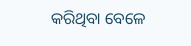କରିଥିବା ବେଳେ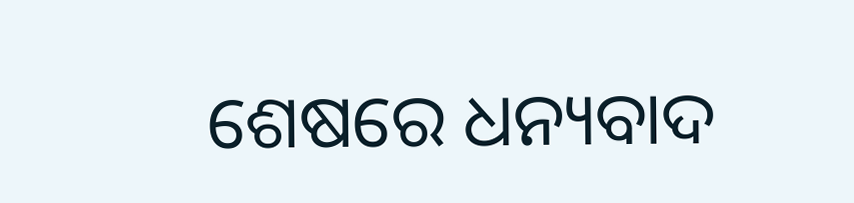ଶେଷରେ ଧନ୍ୟବାଦ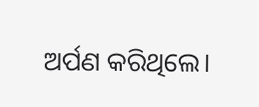ଅର୍ପଣ କରିଥିଲେ।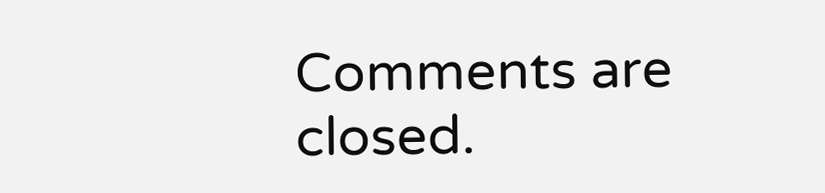Comments are closed.